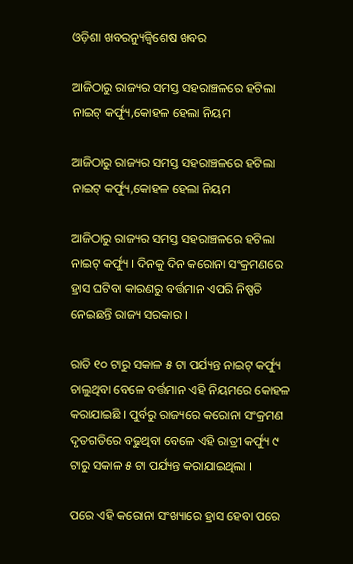ଓଡ଼ିଶା ଖବରନ୍ୟୁଜ୍ବିଶେଷ ଖବର

ଆଜିଠାରୁ ରାଜ୍ୟର ସମସ୍ତ ସହରାଞ୍ଚଳରେ ହଟିଲା ନାଇଟ୍ କର୍ଫ୍ୟୁ,କୋହଳ ହେଲା ନିୟମ

ଆଜିଠାରୁ ରାଜ୍ୟର ସମସ୍ତ ସହରାଞ୍ଚଳରେ ହଟିଲା ନାଇଟ୍ କର୍ଫ୍ୟୁ,କୋହଳ ହେଲା ନିୟମ

ଆଜିଠାରୁ ରାଜ୍ୟର ସମସ୍ତ ସହରାଞ୍ଚଳରେ ହଟିଲା ନାଇଟ୍ କର୍ଫ୍ୟୁ । ଦିନକୁ ଦିନ କରୋନା ସଂକ୍ରମଣରେ ହ୍ରାସ ଘଟିବା କାରଣରୁ ବର୍ତ୍ତମାନ ଏପରି ନିଷ୍ପତି ନେଇଛନ୍ତି ରାଜ୍ୟ ସରକାର ।

ରାତି ୧୦ ଟାରୁ ସକାଳ ୫ ଟା ପର୍ଯ୍ୟନ୍ତ ନାଇଟ୍ କର୍ଫ୍ୟୁ ଚାଲୁଥିବା ବେଳେ ବର୍ତ୍ତମାନ ଏହି ନିୟମରେ କୋହଳ କରାଯାଇଛି । ପୁର୍ବରୁ ରାଜ୍ୟରେ କରୋନା ସଂକ୍ରମଣ ଦୃତଗତିରେ ବଢୁଥିବା ବେଳେ ଏହି ରାତ୍ରୀ କର୍ଫ୍ୟୁ ୯ ଟାରୁ ସକାଳ ୫ ଟା ପର୍ଯ୍ୟନ୍ତ କରାଯାଇଥିଲା ।

ପରେ ଏହି କରୋନା ସଂଖ୍ୟାରେ ହ୍ରାସ ହେବା ପରେ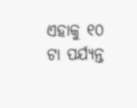ଏହାକୁ ୧୦ ଟା ପର୍ଯ୍ୟନ୍ତ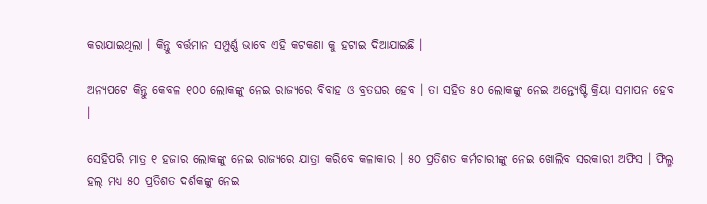କରାଯାଇଥିଲା । କିନ୍ତୁ ବର୍ତ୍ତମାନ ସମ୍ପୁର୍ଣ୍ଣ ଭାବେ ଏହି କଟକଣା କୁ ହଟାଇ ଦିଆଯାଇଛି ।

ଅନ୍ୟପଟେ କିନ୍ତୁ କେବଳ ୧୦୦ ଲୋକଙ୍କୁ ନେଇ ରାଜ୍ୟରେ ବିବାହ ଓ ବ୍ରତଘର ହେବ । ତା ସହିତ ୫୦ ଲୋକଙ୍କୁ ନେଇ ଅନ୍ତ୍ୟେଷ୍ଟି କ୍ରିୟା ସମାପନ ହେବ ।

ସେହିପରି ମାତ୍ର ୧ ହଜାର ଲୋକଙ୍କୁ ନେଇ ରାଜ୍ୟରେ ଯାତ୍ରା କରିବେ କଳାକାର । ୫୦ ପ୍ରତିଶତ କର୍ମଚାରୀଙ୍କୁ ନେଇ ଖୋଲିବ ସରକାରୀ ଅଫିସ । ଫିଲ୍ମ ହଲ୍ ମଧ୍ୟ ୫୦ ପ୍ରତିଶତ ଦର୍ଶକଙ୍କୁ ନେଇ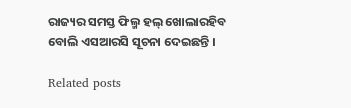ରାଜ୍ୟର ସମସ୍ତ ଫିଲ୍ମ ହଲ୍ ଖୋଲାରହିବ ବୋଲି ଏସଆରସି ସୂଚନା ଦେଇଛନ୍ତି ।

Related posts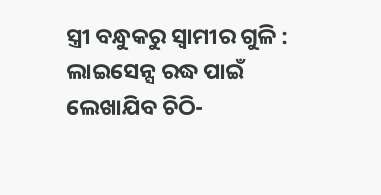ସ୍ତ୍ରୀ ବନ୍ଧୁକରୁ ସ୍ୱାମୀର ଗୁଳି : ଲାଇସେନ୍ସ ରଦ୍ଧ ପାଇଁ ଲେଖାଯିବ ଚିଠି-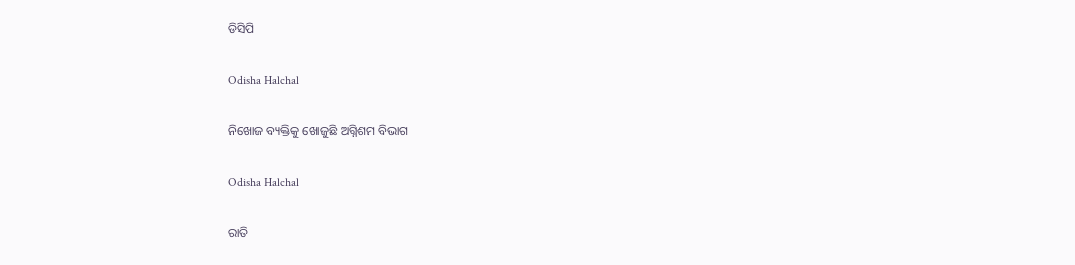ଡିସିପି

Odisha Halchal

ନିଖୋଜ ବ୍ୟକ୍ତିକୁ ଖୋଜୁଛି ଅଗ୍ନିଶମ ବିଭାଗ

Odisha Halchal

ରାତି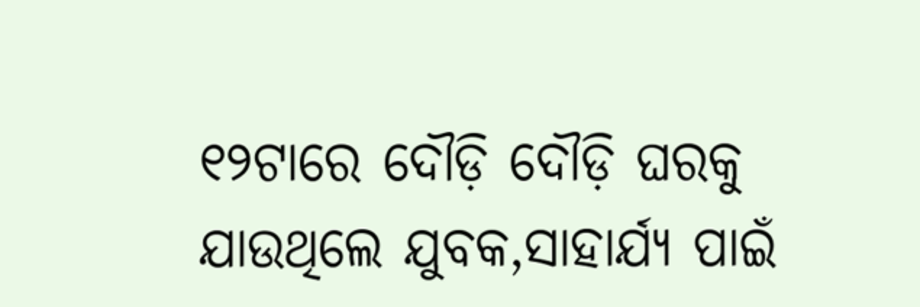୧୨ଟାରେ ଦୌଡ଼ି ଦୌଡ଼ି ଘରକୁ ଯାଉଥିଲେ ଯୁବକ,ସାହାର୍ଯ୍ୟ ପାଇଁ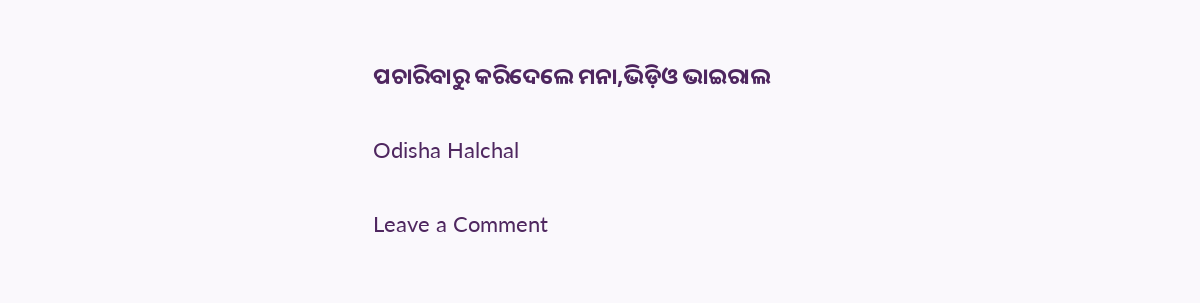ପଚାରିବାରୁ କରିଦେଲେ ମନା,ଭିଡ଼ିଓ ଭାଇରାଲ

Odisha Halchal

Leave a Comment